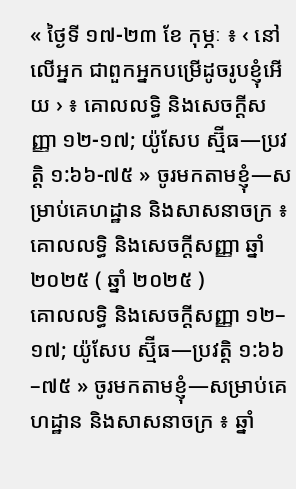« ថ្ងៃទី ១៧-២៣ ខែ កុម្ភៈ ៖ ‹ នៅលើអ្នក ជាពួកអ្នកបម្រើដូចរូបខ្ញុំអើយ › ៖ គោលលទ្ធិ និងសេចក្តីសញ្ញា ១២-១៧; យ៉ូសែប ស្ម៊ីធ—ប្រវត្ដិ ១:៦៦-៧៥ » ចូរមកតាមខ្ញុំ—សម្រាប់គេហដ្ឋាន និងសាសនាចក្រ ៖ គោលលទ្ធិ និងសេចក្តីសញ្ញា ឆ្នាំ ២០២៥ ( ឆ្នាំ ២០២៥ )
គោលលទ្ធិ និងសេចក្តីសញ្ញា ១២–១៧; យ៉ូសែប ស្ម៊ីធ—ប្រវត្តិ ១:៦៦–៧៥ » ចូរមកតាមខ្ញុំ—សម្រាប់គេហដ្ឋាន និងសាសនាចក្រ ៖ ឆ្នាំ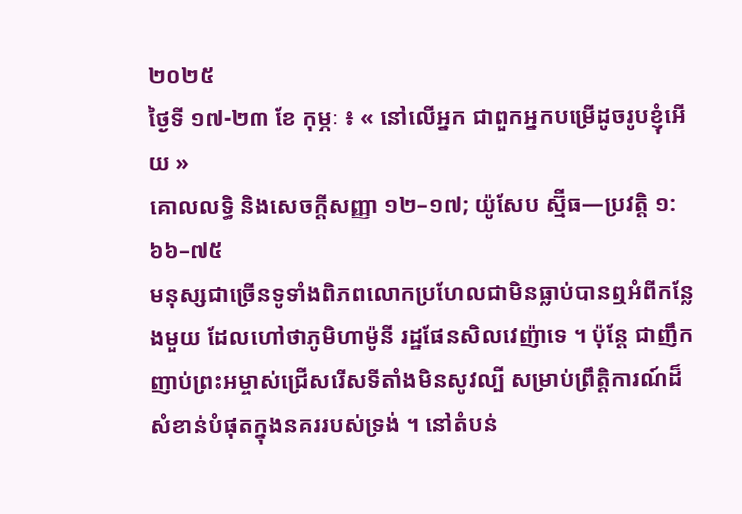២០២៥
ថ្ងៃទី ១៧-២៣ ខែ កុម្ភៈ ៖ « នៅលើអ្នក ជាពួកអ្នកបម្រើដូចរូបខ្ញុំអើយ »
គោលលទ្ធិ និងសេចក្ដីសញ្ញា ១២–១៧; យ៉ូសែប ស្ម៊ីធ—ប្រវត្តិ ១:៦៦–៧៥
មនុស្សជាច្រើនទូទាំងពិភពលោកប្រហែលជាមិនធ្លាប់បានឮអំពីកន្លែងមួយ ដែលហៅថាភូមិហាម៉ូនី រដ្ឋផែនសិលវេញ៉ាទេ ។ ប៉ុន្ដែ ជាញឹកញាប់ព្រះអម្ចាស់ជ្រើសរើសទីតាំងមិនសូវល្បី សម្រាប់ព្រឹត្តិការណ៍ដ៏សំខាន់បំផុតក្នុងនគររបស់ទ្រង់ ។ នៅតំបន់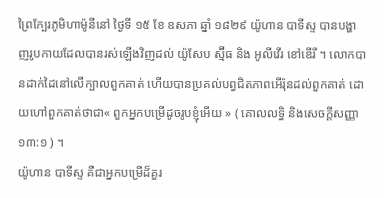ព្រៃក្បែរភូមិហាម៉ូនីនៅ ថ្ងៃទី ១៥ ខែ ឧសភា ឆ្នាំ ១៨២៩ យ៉ូហាន បាទីស្ទ បានបង្ហាញរូបកាយដែលបានរស់ឡើងវិញដល់ យ៉ូសែប ស្ម៊ីធ និង អូលីវើរ ខៅឌើរី ។ លោកបានដាក់ដៃនៅលើក្បាលពួកគាត់ ហើយបានប្រគល់បព្វជិតភាពអើរ៉ុនដល់ពួកគាត់ ដោយហៅពួកគាត់ថាជា« ពួកអ្នកបម្រើដូចរូបខ្ញុំអើយ » ( គោលលទ្ធិ និងសេចក្ដីសញ្ញា ១៣:១ ) ។
យ៉ូហាន បាទីស្ទ គឺជាអ្នកបម្រើដ៏គួរ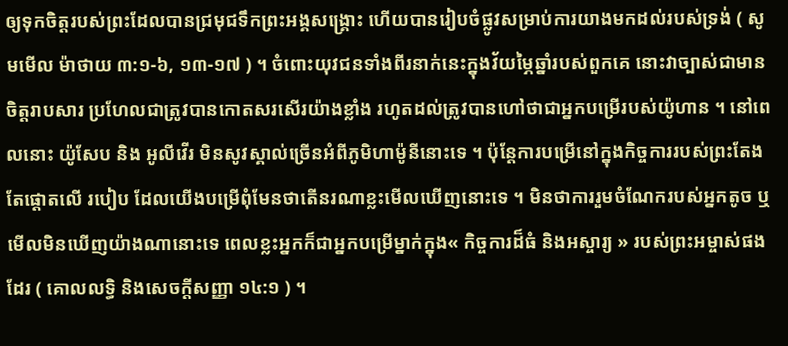ឲ្យទុកចិត្តរបស់ព្រះដែលបានជ្រមុជទឹកព្រះអង្គសង្រ្គោះ ហើយបានរៀបចំផ្លូវសម្រាប់ការយាងមកដល់របស់ទ្រង់ ( សូមមើល ម៉ាថាយ ៣:១-៦, ១៣-១៧ ) ។ ចំពោះយុវជនទាំងពីរនាក់នេះក្នុងវ័យម្ភៃឆ្នាំរបស់ពួកគេ នោះវាច្បាស់ជាមានចិត្តរាបសារ ប្រហែលជាត្រូវបានកោតសរសើរយ៉ាងខ្លាំង រហូតដល់ត្រូវបានហៅថាជាអ្នកបម្រើរបស់យ៉ូហាន ។ នៅពេលនោះ យ៉ូសែប និង អូលីវើរ មិនសូវស្គាល់ច្រើនអំពីភូមិហាម៉ូនីនោះទេ ។ ប៉ុន្ដែការបម្រើនៅក្នុងកិច្ចការរបស់ព្រះតែងតែផ្ដោតលើ របៀប ដែលយើងបម្រើពុំមែនថាតើនរណាខ្លះមើលឃើញនោះទេ ។ មិនថាការរួមចំណែករបស់អ្នកតូច ឬមើលមិនឃើញយ៉ាងណានោះទេ ពេលខ្លះអ្នកក៏ជាអ្នកបម្រើម្នាក់ក្នុង« កិច្ចការដ៏ធំ និងអស្ចារ្យ » របស់ព្រះអម្ចាស់ផងដែរ ( គោលលទ្ធិ និងសេចក្ដីសញ្ញា ១៤:១ ) ។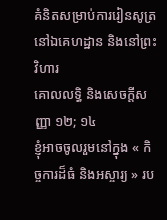គំនិតសម្រាប់ការរៀនសូត្រនៅឯគេហដ្ឋាន និងនៅព្រះវិហារ
គោលលទ្ធិ និងសេចក្តីសញ្ញា ១២; ១៤
ខ្ញុំអាចចូលរួមនៅក្នុង « កិច្ចការដ៏ធំ និងអស្ចារ្យ » រប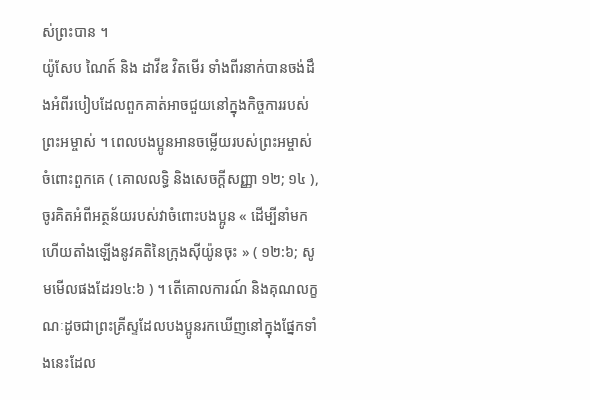ស់ព្រះបាន ។
យ៉ូសែប ណៃត៍ និង ដាវីឌ វិតមើរ ទាំងពីរនាក់បានចង់ដឹងអំពីរបៀបដែលពួកគាត់អាចជួយនៅក្នុងកិច្ចការរបស់ព្រះអម្ចាស់ ។ ពេលបងប្អូនអានចម្លើយរបស់ព្រះអម្ចាស់ចំពោះពួកគេ ( គោលលទ្ធិ និងសេចក្ដីសញ្ញា ១២; ១៤ ), ចូរគិតអំពីអត្ថន័យរបស់វាចំពោះបងប្អូន « ដើម្បីនាំមក ហើយតាំងឡើងនូវគតិនៃក្រុងស៊ីយ៉ូនចុះ » ( ១២:៦; សូមមើលផងដែរ១៤:៦ ) ។ តើគោលការណ៍ និងគុណលក្ខណៈដូចជាព្រះគ្រីស្ទដែលបងប្អូនរកឃើញនៅក្នុងផ្នែកទាំងនេះដែល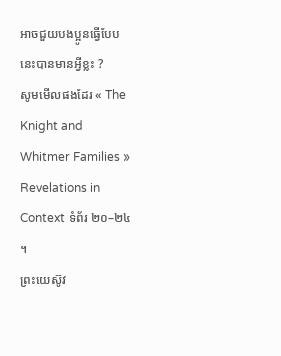អាចជួយបងប្អូនធ្វើបែបនេះបានមានអ្វីខ្លះ ?
សូមមើលផងដែរ « The Knight and Whitmer Families » Revelations in Context ទំព័រ ២០–២៤ ។
ព្រះយេស៊ូវ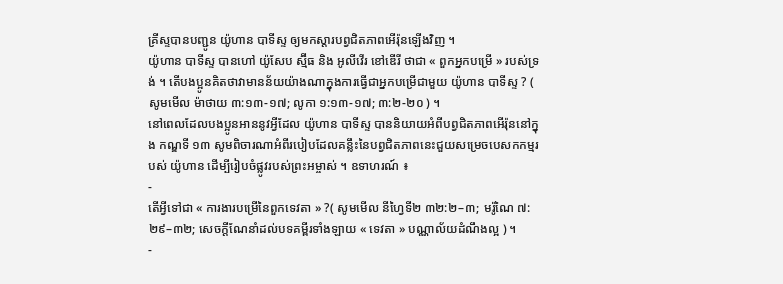គ្រីស្ទបានបញ្ជូន យ៉ូហាន បាទីស្ទ ឲ្យមកស្ដារបព្វជិតភាពអើរ៉ុនឡើងវិញ ។
យ៉ូហាន បាទីស្ទ បានហៅ យ៉ូសែប ស្ម៊ីធ និង អូលីវើរ ខៅឌើរី ថាជា « ពួកអ្នកបម្រើ » របស់ទ្រង់ ។ តើបងប្អូនគិតថាវាមានន័យយ៉ាងណាក្នុងការធ្វើជាអ្នកបម្រើជាមួយ យ៉ូហាន បាទីស្ទ ? ( សូមមើល ម៉ាថាយ ៣:១៣-១៧; លូកា ១:១៣-១៧; ៣:២-២០ ) ។
នៅពេលដែលបងប្អូនអាននូវអ្វីដែល យ៉ូហាន បាទីស្ទ បាននិយាយអំពីបព្វជិតភាពអើរ៉ុននៅក្នុង កណ្ឌទី ១៣ សូមពិចារណាអំពីរបៀបដែលគន្លឹះនៃបព្វជិតភាពនេះជួយសម្រេចបេសកកម្មរបស់ យ៉ូហាន ដើម្បីរៀបចំផ្លូវរបស់ព្រះអម្ចាស់ ។ ឧទាហរណ៍ ៖
-
តើអ្វីទៅជា « ការងារបម្រើនៃពួកទេវតា » ?( សូមមើល នីហ្វៃទី២ ៣២:២–៣; មរ៉ូណៃ ៧:២៩–៣២; សេចក្ដីណែនាំដល់បទគម្ពីរទាំងឡាយ « ទេវតា » បណ្ណាល័យដំណឹងល្អ ) ។
-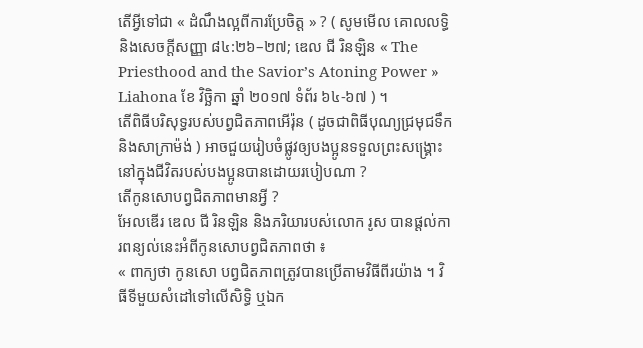តើអ្វីទៅជា « ដំណឹងល្អពីការប្រែចិត្ដ » ? ( សូមមើល គោលលទ្ធិ និងសេចក្តីសញ្ញា ៨៤:២៦–២៧; ឌេល ជី រិនឡិន « The Priesthood and the Savior’s Atoning Power » Liahona ខែ វិច្ឆិកា ឆ្នាំ ២០១៧ ទំព័រ ៦៤-៦៧ ) ។
តើពិធីបរិសុទ្ធរបស់បព្វជិតភាពអើរ៉ុន ( ដូចជាពិធីបុណ្យជ្រមុជទឹក និងសាក្រាម៉ង់ ) អាចជួយរៀបចំផ្លូវឲ្យបងប្អូនទទួលព្រះសង្រ្គោះនៅក្នុងជីវិតរបស់បងប្អូនបានដោយរបៀបណា ?
តើកូនសោបព្វជិតភាពមានអ្វី ?
អែលឌើរ ឌេល ជី រិនឡិន និងភរិយារបស់លោក រូស បានផ្ដល់ការពន្យល់នេះអំពីកូនសោបព្វជិតភាពថា ៖
« ពាក្យថា កូនសោ បព្វជិតភាពត្រូវបានប្រើតាមវិធីពីរយ៉ាង ។ វិធីទីមួយសំដៅទៅលើសិទ្ធិ ឬឯក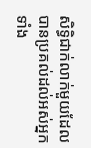សិទ្ធិជាក់លាក់មួយដែលបានប្រគល់ដល់អស់អ្នកទាំង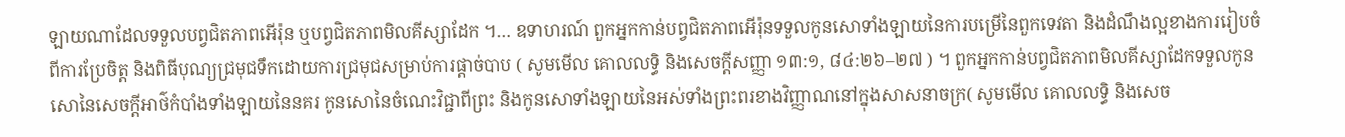ឡាយណាដែលទទួលបព្វជិតភាពអើរ៉ុន ឬបព្វជិតភាពមិលគីស្សាដែក ។… ឧទាហរណ៍ ពួកអ្នកកាន់បព្វជិតភាពអើរ៉ុនទទួលកូនសោទាំងឡាយនៃការបម្រើនៃពួកទេវតា និងដំណឹងល្អខាងការរៀបចំ ពីការប្រែចិត្ត និងពិធីបុណ្យជ្រមុជទឹកដោយការជ្រមុជសម្រាប់ការផ្តាច់បាប ( សូមមើល គោលលទ្ធិ និងសេចក្ដីសញ្ញា ១៣:១, ៨៤:២៦–២៧ ) ។ ពួកអ្នកកាន់បព្វជិតភាពមិលគីស្សាដែកទទួលកូនសោនៃសេចក្ដីអាថ៌កំបាំងទាំងឡាយនៃនគរ កូនសោនៃចំណេះវិជ្ជាពីព្រះ និងកូនសោទាំងឡាយនៃអស់ទាំងព្រះពរខាងវិញ្ញាណនៅក្នុងសាសនាចក្រ( សូមមើល គោលលទ្ធិ និងសេច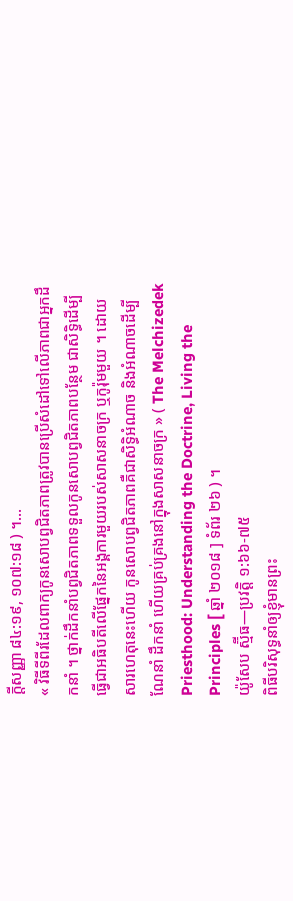ក្ដីសញ្ញា ៨៤:១៩, ១០៧:១៨ ) ។…
« វិធីទីពីរដែលពាក្យកូនសោបព្វជិតភាពត្រូវបានប្រើសំដៅទៅលើភាពជាអ្នកដឹកនាំ ។ ថ្នាក់ដឹកនាំបព្វជិតភាពទទួលកូនសោបព្វជិតភាពបន្ថែម ជាសិទ្ធិដើម្បីធ្វើជាអធិបតីលើផ្នែកនៃអង្គការមួយរបស់សាសនាចក្រ ឬកូរ៉ុមមួយ ។ ដោយសារហេតុនេះហើយ កូនសោបព្វជិតភាពគឺជាសិទ្ធិអំណាច និងអំណាចដើម្បីណែនាំ ដឹកនាំ ហើយគ្រប់គ្រងនៅក្នុងសាសនាចក្រ » ( The Melchizedek Priesthood: Understanding the Doctrine, Living the Principles [ ឆ្នាំ ២០១៨ ] ទំព័រ ២៦ ) ។
យ៉ូសែប ស្ម៊ីធ—ប្រវត្តិ ១:៦៦-៧៥
ពិធីបរិសុទ្ធនាំឲ្យខ្ញុំមានព្រះ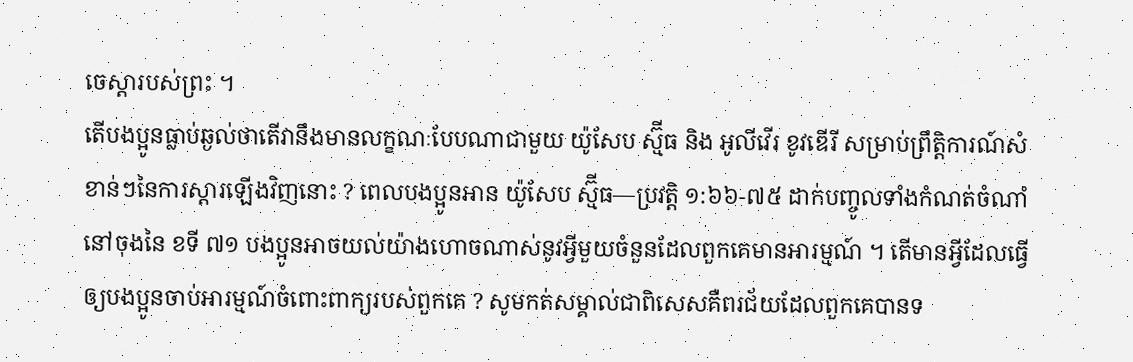ចេស្ដារបស់ព្រះ ។
តើបងប្អូនធ្លាប់ឆ្ងល់ថាតើវានឹងមានលក្ខណៈបែបណាជាមួយ យ៉ូសែប ស្ម៊ីធ និង អូលីវើរ ខូវឌើរី សម្រាប់ព្រឹត្តិការណ៍សំខាន់ៗនៃការស្តារឡើងវិញនោះ ? ពេលបងប្អូនអាន យ៉ូសែប ស្ម៊ីធ—ប្រវត្តិ ១:៦៦-៧៥ ដាក់បញ្ចូលទាំងកំណត់ចំណាំនៅចុងនៃ ខទី ៧១ បងប្អូនអាចយល់យ៉ាងហោចណាស់នូវអ្វីមួយចំនួនដែលពួកគេមានអារម្មណ៍ ។ តើមានអ្វីដែលធ្វើឲ្យបងប្អូនចាប់អារម្មណ៍ចំពោះពាក្យរបស់ពួកគេ ? សូមកត់សម្គាល់ជាពិសេសគឺពរជ័យដែលពួកគេបានទ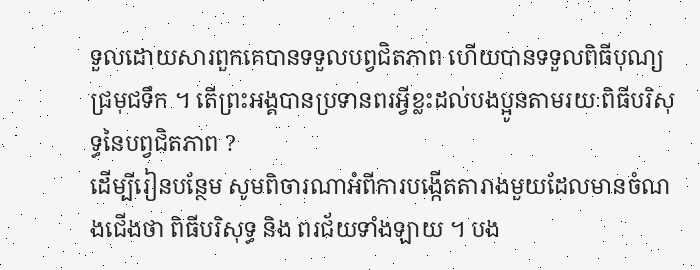ទួលដោយសារពួកគេបានទទួលបព្វជិតភាព ហើយបានទទួលពិធីបុណ្យជ្រមុជទឹក ។ តើព្រះអង្គបានប្រទានពរអ្វីខ្លះដល់បងប្អូនតាមរយៈពិធីបរិសុទ្ធនៃបព្វជិតភាព ?
ដើម្បីរៀនបន្ថែម សូមពិចារណាអំពីការបង្កើតតារាងមួយដែលមានចំណងជើងថា ពិធីបរិសុទ្ធ និង ពរជ័យទាំងឡាយ ។ បង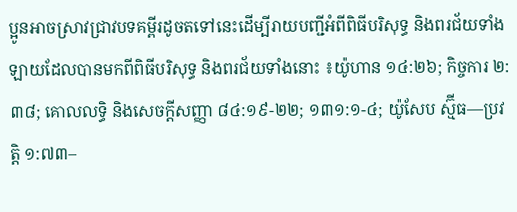ប្អូនអាចស្រាវជ្រាវបទគម្ពីរដូចតទៅនេះដើម្បីរាយបញ្ជីអំពីពិធីបរិសុទ្ធ និងពរជ័យទាំងឡាយដែលបានមកពីពិធីបរិសុទ្ធ និងពរជ័យទាំងនោះ ៖យ៉ូហាន ១៤:២៦; កិច្ចការ ២:៣៨; គោលលទ្ធិ និងសេចក្ដីសញ្ញា ៨៤:១៩-២២; ១៣១:១-៤; យ៉ូសែប ស្ម៊ីធ—ប្រវត្តិ ១:៧៣–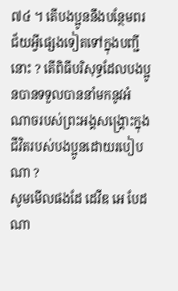៧៤ ។ តើបងប្អូននឹងបន្ថែមពរជ័យអ្វីផ្សេងទៀតទៅក្នុងបញ្ជីនោះ ? តើពិធីបរិសុទ្ធដែលបងប្អូនបានទទួលបាននាំមកនូវអំណាចរបស់ព្រះអង្គសង្គ្រោះក្នុងជីវិតរបស់បងប្អូនដោយរបៀបណា ?
សូមមើលផងដែ ដេវីឌ អេ បែដណា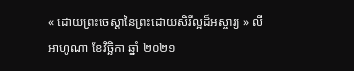« ដោយព្រះចេស្តានៃព្រះដោយសិរីល្អដ៏អស្ចារ្យ » លីអាហូណា ខែវិច្ឆិកា ឆ្នាំ ២០២១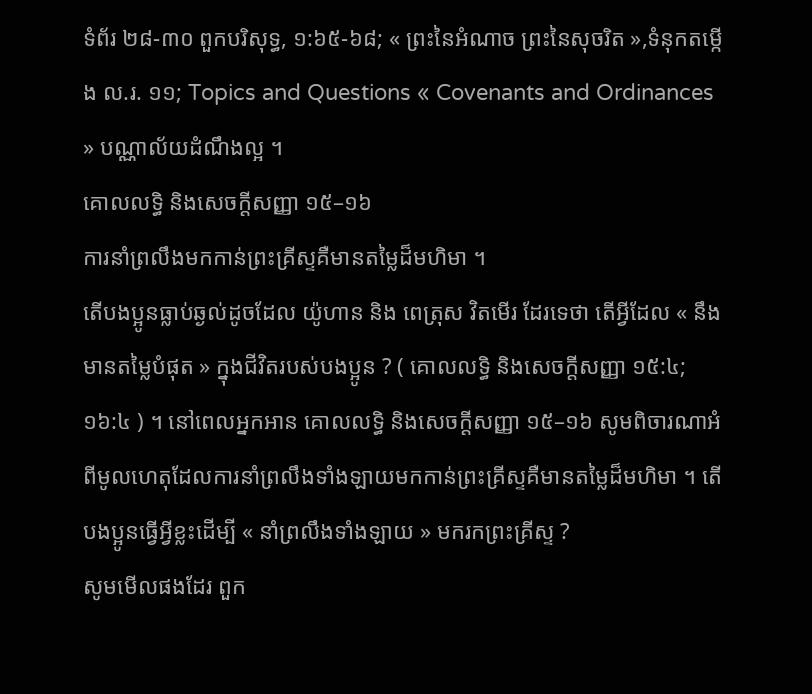ទំព័រ ២៨-៣០ ពួកបរិសុទ្ធ, ១:៦៥-៦៨; « ព្រះនៃអំណាច ព្រះនៃសុចរិត »,ទំនុកតម្កើង ល.រ. ១១; Topics and Questions « Covenants and Ordinances » បណ្ណាល័យដំណឹងល្អ ។
គោលលទ្ធិ និងសេចក្តីសញ្ញា ១៥–១៦
ការនាំព្រលឹងមកកាន់ព្រះគ្រីស្ទគឺមានតម្លៃដ៏មហិមា ។
តើបងប្អូនធ្លាប់ឆ្ងល់ដូចដែល យ៉ូហាន និង ពេត្រុស វិតមើរ ដែរទេថា តើអ្វីដែល « នឹងមានតម្លៃបំផុត » ក្នុងជីវិតរបស់បងប្អូន ? ( គោលលទ្ធិ និងសេចក្តីសញ្ញា ១៥:៤; ១៦:៤ ) ។ នៅពេលអ្នកអាន គោលលទ្ធិ និងសេចក្ដីសញ្ញា ១៥–១៦ សូមពិចារណាអំពីមូលហេតុដែលការនាំព្រលឹងទាំងឡាយមកកាន់ព្រះគ្រីស្ទគឺមានតម្លៃដ៏មហិមា ។ តើបងប្អូនធ្វើអ្វីខ្លះដើម្បី « នាំព្រលឹងទាំងឡាយ » មករកព្រះគ្រីស្ទ ?
សូមមើលផងដែរ ពួក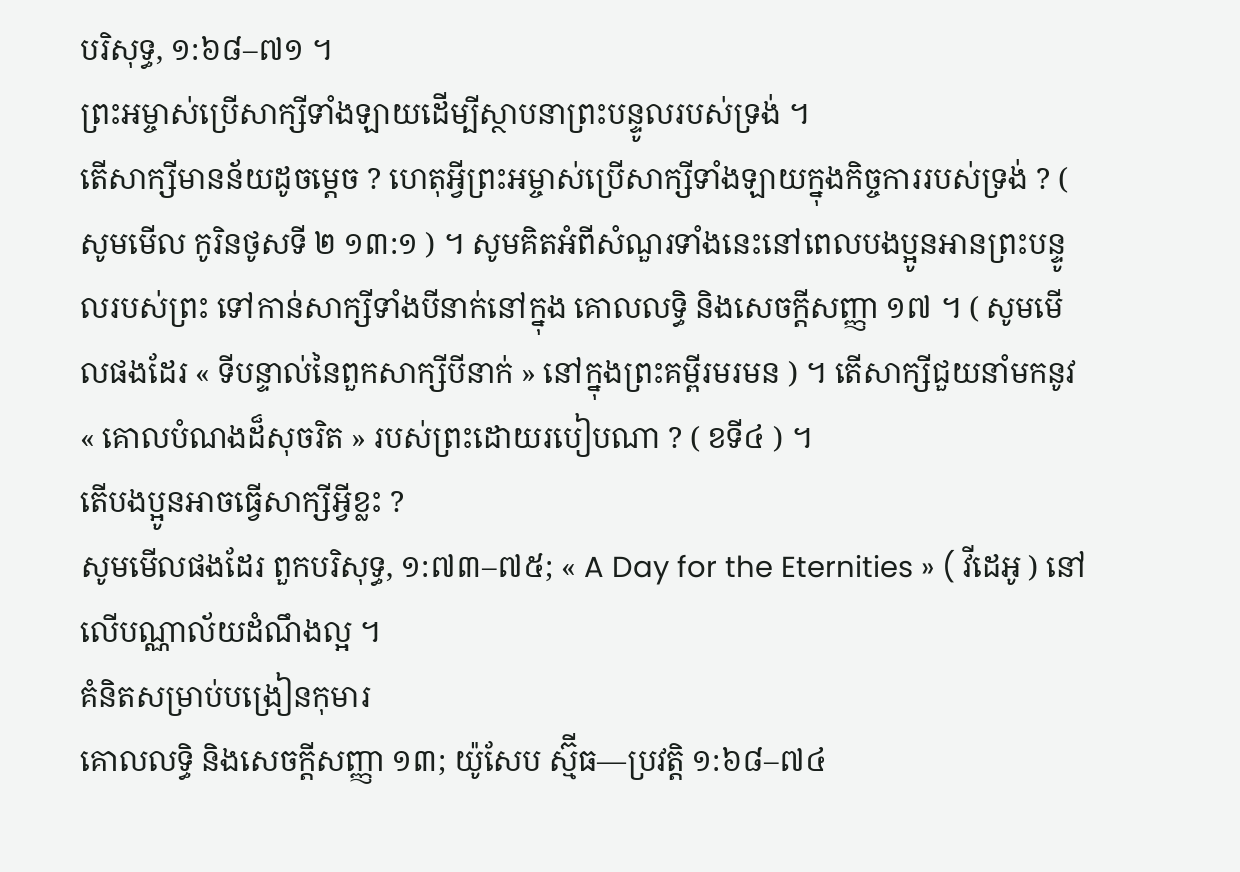បរិសុទ្ធ, ១:៦៨–៧១ ។
ព្រះអម្ចាស់ប្រើសាក្សីទាំងឡាយដើម្បីស្ថាបនាព្រះបន្ទូលរបស់ទ្រង់ ។
តើសាក្សីមានន័យដូចម្ដេច ? ហេតុអ្វីព្រះអម្ចាស់ប្រើសាក្សីទាំងឡាយក្នុងកិច្ចការរបស់ទ្រង់ ? ( សូមមើល កូរិនថូសទី ២ ១៣:១ ) ។ សូមគិតអំពីសំណួរទាំងនេះនៅពេលបងប្អូនអានព្រះបន្ទូលរបស់ព្រះ ទៅកាន់សាក្សីទាំងបីនាក់នៅក្នុង គោលលទ្ធិ និងសេចក្ដីសញ្ញា ១៧ ។ ( សូមមើលផងដែរ « ទីបន្ទាល់នៃពួកសាក្សីបីនាក់ » នៅក្នុងព្រះគម្ពីរមរមន ) ។ តើសាក្សីជួយនាំមកនូវ « គោលបំណងដ៏សុចរិត » របស់ព្រះដោយរបៀបណា ? ( ខទី៤ ) ។
តើបងប្អូនអាចធ្វើសាក្សីអ្វីខ្លះ ?
សូមមើលផងដែរ ពួកបរិសុទ្ធ, ១:៧៣–៧៥; « A Day for the Eternities » ( វីដេអូ ) នៅលើបណ្ណាល័យដំណឹងល្អ ។
គំនិតសម្រាប់បង្រៀនកុមារ
គោលលទ្ធិ និងសេចក្ដីសញ្ញា ១៣; យ៉ូសែប ស្ម៊ីធ—ប្រវត្តិ ១:៦៨–៧៤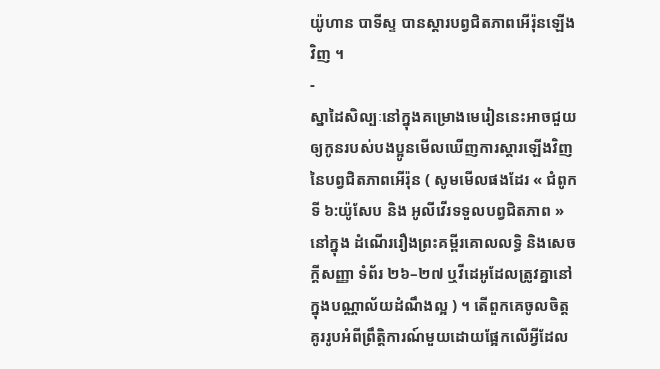យ៉ូហាន បាទីស្ទ បានស្តារបព្វជិតភាពអើរ៉ុនឡើងវិញ ។
-
ស្នាដៃសិល្បៈនៅក្នុងគម្រោងមេរៀននេះអាចជួយឲ្យកូនរបស់បងប្អូនមើលឃើញការស្តារឡើងវិញនៃបព្វជិតភាពអើរ៉ុន ( សូមមើលផងដែរ « ជំពូកទី ៦:យ៉ូសែប និង អូលីវើរទទួលបព្វជិតភាព » នៅក្នុង ដំណើររឿងព្រះគម្ពីរគោលលទ្ធិ និងសេចក្តីសញ្ញា ទំព័រ ២៦–២៧ ឬវីដេអូដែលត្រូវគ្នានៅក្នុងបណ្ណាល័យដំណឹងល្អ ) ។ តើពួកគេចូលចិត្តគូររូបអំពីព្រឹត្តិការណ៍មួយដោយផ្អែកលើអ្វីដែល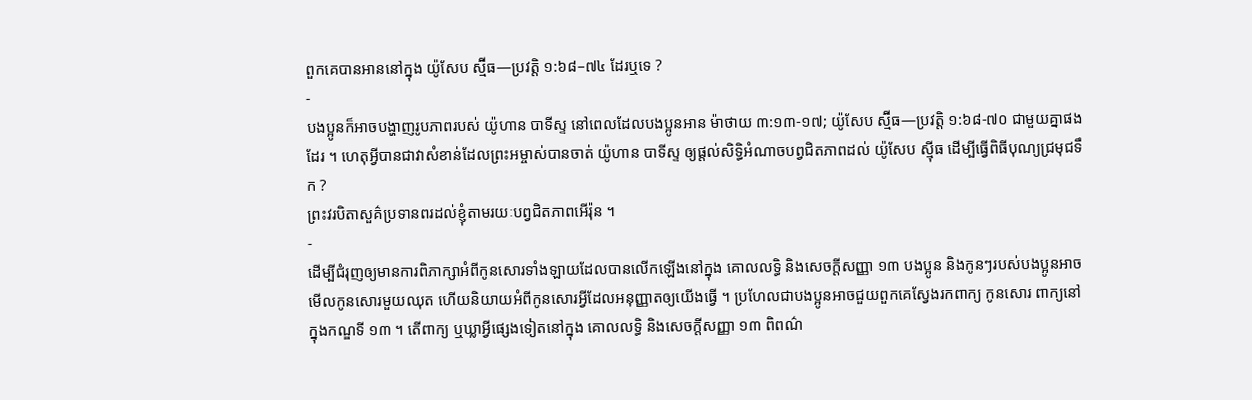ពួកគេបានអាននៅក្នុង យ៉ូសែប ស្ម៊ីធ—ប្រវត្តិ ១:៦៨–៧៤ ដែរឬទេ ?
-
បងប្អូនក៏អាចបង្ហាញរូបភាពរបស់ យ៉ូហាន បាទីស្ទ នៅពេលដែលបងប្អូនអាន ម៉ាថាយ ៣:១៣-១៧; យ៉ូសែប ស្ម៊ីធ—ប្រវត្តិ ១:៦៨-៧០ ជាមួយគ្នាផងដែរ ។ ហេតុអ្វីបានជាវាសំខាន់ដែលព្រះអម្ចាស់បានចាត់ យ៉ូហាន បាទីស្ទ ឲ្យផ្តល់សិទ្ធិអំណាចបព្វជិតភាពដល់ យ៉ូសែប ស៊្មីធ ដើម្បីធ្វើពិធីបុណ្យជ្រមុជទឹក ?
ព្រះវរបិតាសួគ៌ប្រទានពរដល់ខ្ញុំតាមរយៈបព្វជិតភាពអើរ៉ុន ។
-
ដើម្បីជំរុញឲ្យមានការពិភាក្សាអំពីកូនសោរទាំងឡាយដែលបានលើកឡើងនៅក្នុង គោលលទ្ធិ និងសេចក្ដីសញ្ញា ១៣ បងប្អូន និងកូនៗរបស់បងប្អូនអាចមើលកូនសោរមួយឈុត ហើយនិយាយអំពីកូនសោរអ្វីដែលអនុញ្ញាតឲ្យយើងធ្វើ ។ ប្រហែលជាបងប្អូនអាចជួយពួកគេស្វែងរកពាក្យ កូនសោរ ពាក្យនៅក្នុងកណ្ឌទី ១៣ ។ តើពាក្យ ឬឃ្លាអ្វីផ្សេងទៀតនៅក្នុង គោលលទ្ធិ និងសេចក្ដីសញ្ញា ១៣ ពិពណ៌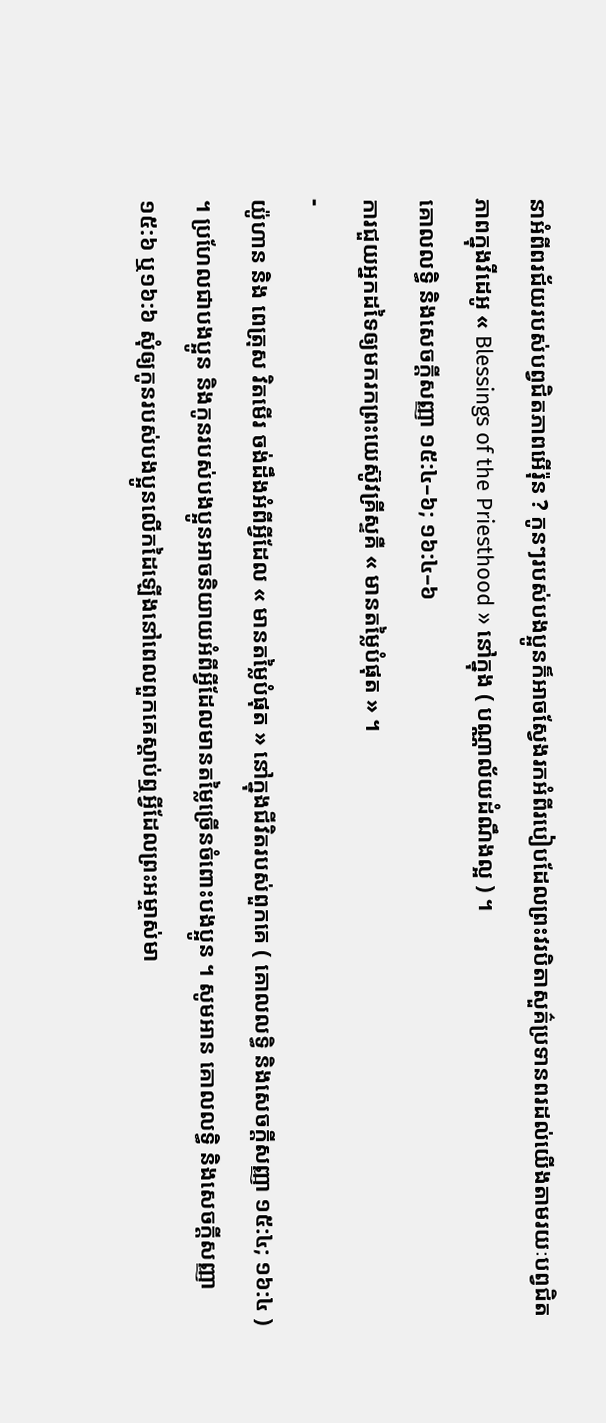នាអំពីពរជ័យរបស់បព្វជិតភាពអើរ៉ុន ? កូនៗរបស់បងប្អូនក៏អាចស្វែងរកអំពីរបៀបដែលព្រះវរបិតាសួគ៌ប្រទានពរដល់យើងតាមរយៈបព្វជិតភាពក្នុងវីដេអូ « Blessings of the Priesthood » នៅក្នុង ( បណ្ណាល័យដំណឹងល្អ ) ។
គោលលទ្ធិ និងសេចក្តីសញ្ញា ១៥:៤–៦; ១៦:៤–៦
ការជួយអ្នកដទៃឲ្យមករកព្រះយេស៊ូវគ្រីស្ទគឺ « មានតម្លៃបំផុត » ។
-
យ៉ូហាន និង ពេត្រុស វិតមើរ ចង់ដឹងអំពីអ្វីដែល « មានតម្លៃបំផុត » នៅក្នុងជីវិតរបស់ពួកគេ ( គោលលទ្ធិ និងសេចក្តីសញ្ញា ១៥:៤; ១៦:៤ ) ។ ប្រហែលជាបងប្អូន និងកូនរបស់បងប្អូនអាចនិយាយអំពីអ្វីដែលមានតម្លៃច្រើនចំពោះបងប្អូន ។ សូមអាន គោលលទ្ធិ និងសេចក្ដីសញ្ញា ១៥:៦ ឬ១៦:៦ សុំឲ្យកូនរបស់បងប្អូនលើកដៃឡើងនៅពេលពួកគេស្ដាប់ឮអ្វីដែលព្រះអម្ចាស់មា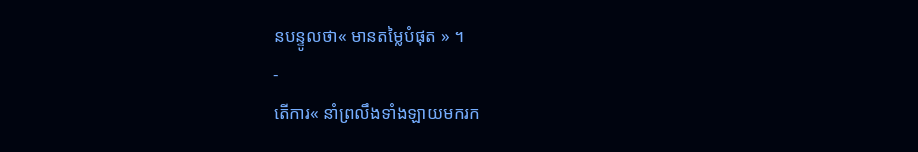នបន្ទូលថា« មានតម្លៃបំផុត » ។
-
តើការ« នាំព្រលឹងទាំងឡាយមករក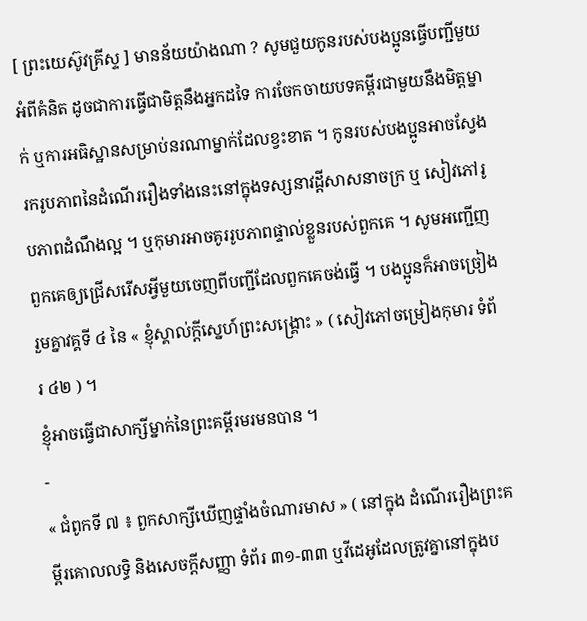[ ព្រះយេស៊ូវគ្រីស្ទ ] មានន័យយ៉ាងណា ? សូមជួយកូនរបស់បងប្អូនធ្វើបញ្ជីមួយអំពីគំនិត ដូចជាការធ្វើជាមិត្តនឹងអ្នកដទៃ ការចែកចាយបទគម្ពីរជាមួយនឹងមិត្តម្នាក់ ឬការអធិស្ឋានសម្រាប់នរណាម្នាក់ដែលខ្វះខាត ។ កូនរបស់បងប្អូនអាចស្វែងរករូបភាពនៃដំណើររឿងទាំងនេះនៅក្នុងទស្សនាវដ្ដីសាសនាចក្រ ឬ សៀវភៅរូបភាពដំណឹងល្អ ។ ឬកុមារអាចគូររូបភាពផ្ទាល់ខ្លួនរបស់ពួកគេ ។ សូមអញ្ជើញពួកគេឲ្យជ្រើសរើសអ្វីមួយចេញពីបញ្ជីដែលពួកគេចង់ធ្វើ ។ បងប្អូនក៏អាចច្រៀងរួមគ្នាវគ្គទី ៤ នៃ « ខ្ញុំស្គាល់ក្តីស្នេហ៍ព្រះសង្រ្គោះ » ( សៀវភៅចម្រៀងកុមារ ទំព័រ ៤២ ) ។
ខ្ញុំអាចធ្វើជាសាក្សីម្នាក់នៃព្រះគម្ពីរមរមនបាន ។
-
« ជំពូកទី ៧ ៖ ពួកសាក្សីឃើញផ្ទាំងចំណារមាស » ( នៅក្នុង ដំណើររឿងព្រះគម្ពីរគោលលទ្ធិ និងសេចក្តីសញ្ញា ទំព័រ ៣១-៣៣ ឬវីដេអូដែលត្រូវគ្នានៅក្នុងប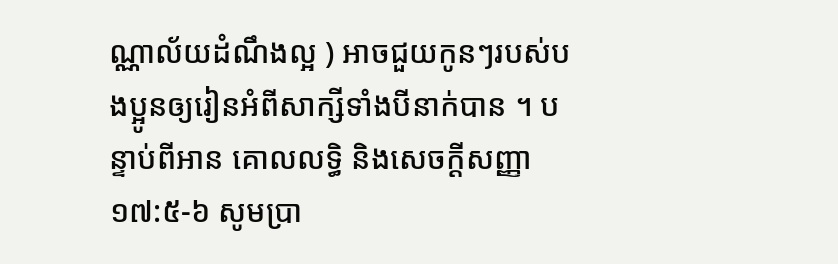ណ្ណាល័យដំណឹងល្អ ) អាចជួយកូនៗរបស់បងប្អូនឲ្យរៀនអំពីសាក្សីទាំងបីនាក់បាន ។ បន្ទាប់ពីអាន គោលលទ្ធិ និងសេចក្ដីសញ្ញា ១៧:៥-៦ សូមប្រា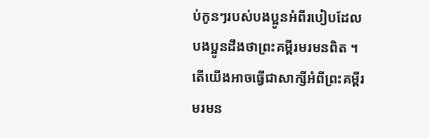ប់កូនៗរបស់បងប្អូនអំពីរបៀបដែលបងប្អូនដឹងថាព្រះគម្ពីរមរមនពិត ។ តើយើងអាចធ្វើជាសាក្សីអំពីព្រះគម្ពីរមរមន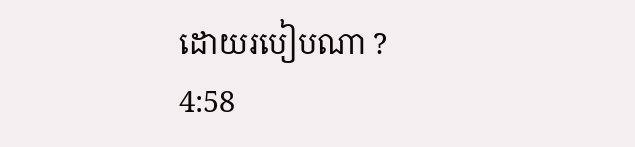ដោយរបៀបណា ?
4:58